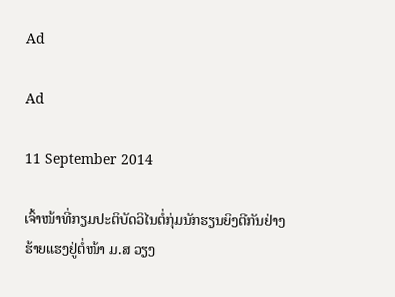Ad

Ad

11 September 2014

ເຈົ້າໜ້າທີ່ກຽມປະຕິບັດວິໄນຕໍ່ກຸ່ມນັກຮຽນຍິງຕີກັນຢ່າງຮ້າຍແຮງຢູ່ຕໍ່ໜ້າ ມ.ສ ວຽງ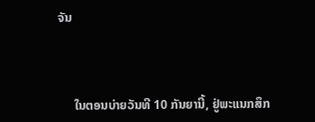ຈັນ



     ໃນຕອນບ່າຍວັນທີ 10 ກັນຍານີ້, ຢູ່ພະແນກສຶກ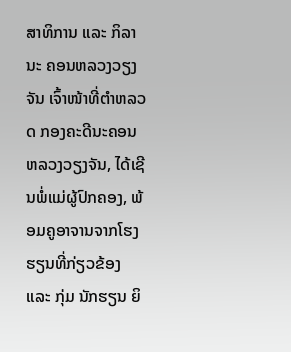ສາທິການ ແລະ ກິລາ ນະ ຄອນຫລວງວຽງຈັນ ເຈົ້າໜ້າທີ່ຕຳຫລວດ ກອງຄະດີນະຄອນຫລວງວຽງຈັນ, ໄດ້ເຊີນພໍ່ແມ່ຜູ້ປົກຄອງ, ພ້ອມຄູອາຈານຈາກໂຮງຮຽນທີ່ກ່ຽວຂ້ອງ ແລະ ກຸ່ມ ນັກຮຽນ ຍິ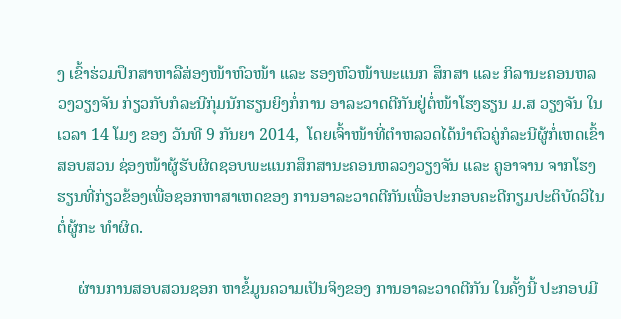ງ ເຂົ້າຮ່ວມປຶກສາຫາລືສ່ອງໜ້າຫົວໜ້າ ແລະ ຮອງຫົວໜ້າພະແນກ ສຶກສາ ແລະ ກິລານະຄອນຫລວງວຽງຈັນ ກ່ຽວກັບກໍລະນີກຸ່ມນັກຮຽນຍິງກໍ່ການ ອາລະວາດຕີກັນຢູ່ຕໍ່ໜ້າໂຮງຮຽນ ມ.ສ ວຽງຈັນ ໃນເວລາ 14 ໂມງ ຂອງ ວັນທີ 9 ກັນຍາ 2014,  ໂດຍເຈົ້າໜ້າທີ່ຕຳຫລວດໄດ້ນຳຕົວຄູ່ກໍລະນີຜູ້ກໍ່ເຫດເຂົ້າສອບສວນ ຊ່ອງໜ້າຜູ້ຮັບຜິດຊອບພະແນກສຶກສານະຄອນຫລວງວຽງຈັນ ແລະ ຄູອາຈານ ຈາກໂຮງຮຽນທີ່ກ່ຽວຂ້ອງເພື່ອຊອກຫາສາເຫດຂອງ ການອາລະວາດຕີກັນເພື່ອປະກອບຄະດີກຽມປະຕິບັດວິໄນຕໍ່ຜູ້ກະ ທຳຜິດ.

     ຜ່ານການສອບສວນຊອກ ຫາຂໍ້ມູນຄວາມເປັນຈິງຂອງ ການອາລະວາດຕີກັນ ໃນຄັ້ງນີ້ ປະກອບມີ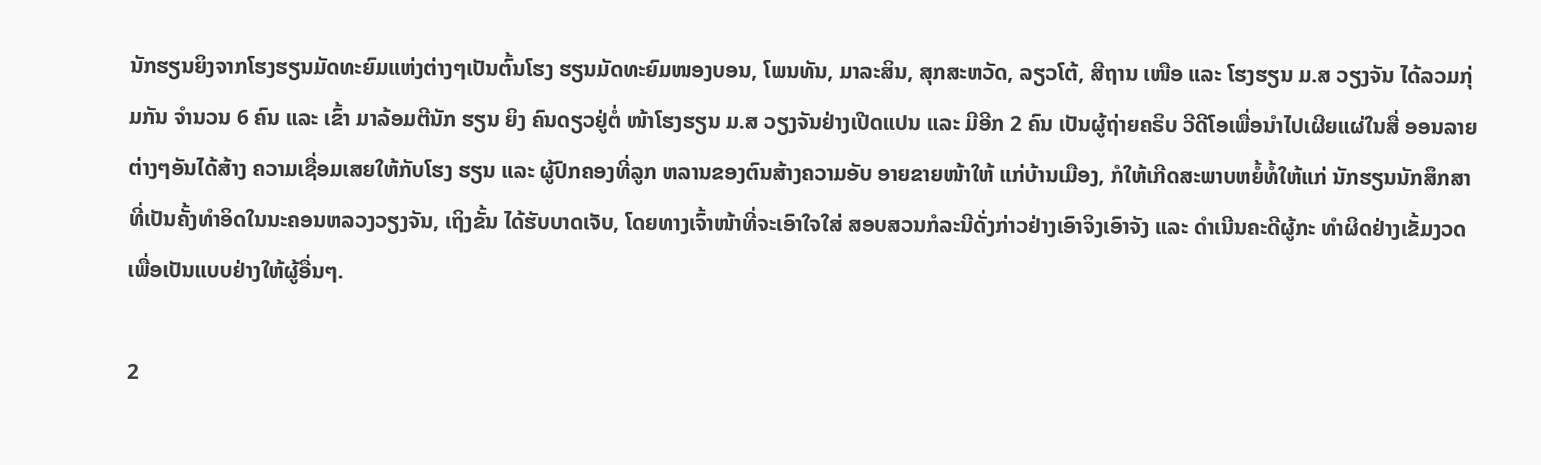ນັກຮຽນຍິງຈາກໂຮງຮຽນມັດທະຍົມແຫ່ງຕ່າງໆເປັນຕົ້ນໂຮງ ຮຽນມັດທະຍົມໜອງບອນ, ໂພນທັນ, ມາລະສິນ, ສຸກສະຫວັດ, ລຽວໂຕ້, ສີຖານ ເໜືອ ແລະ ໂຮງຮຽນ ມ.ສ ວຽງຈັນ ໄດ້ລວມກຸ່ມກັນ ຈຳນວນ 6 ຄົນ ແລະ ເຂົ້າ ມາລ້ອມຕີນັກ ຮຽນ ຍິງ ຄົນດຽວຢູ່ຕໍ່ ໜ້າໂຮງຮຽນ ມ.ສ ວຽງຈັນຢ່າງເປີດແປນ ແລະ ມີອີກ 2 ຄົນ ເປັນຜູ້ຖ່າຍຄຣິບ ວີດີໂອເພື່ອນຳໄປເຜີຍແຜ່ໃນສື່ ອອນລາຍ ຕ່າງໆອັນໄດ້ສ້າງ ຄວາມເຊື່ອມເສຍໃຫ້ກັບໂຮງ ຮຽນ ແລະ ຜູ້ປົກຄອງທີ່ລູກ ຫລານຂອງຕົນສ້າງຄວາມອັບ ອາຍຂາຍໜ້າໃຫ້ ແກ່ບ້ານເມືອງ, ກໍໃຫ້ເກີດສະພາບຫຍໍ້ທໍ້ໃຫ້ແກ່ ນັກຮຽນນັກສຶກສາທີ່ເປັນຄັ້ງທຳອິດໃນນະຄອນຫລວງວຽງຈັນ, ເຖິງຂັ້ນ ໄດ້ຮັບບາດເຈັບ, ໂດຍທາງເຈົ້າໜ້າທີ່ຈະເອົາໃຈໃສ່ ສອບສວນກໍລະນີດັ່ງກ່າວຢ່າງເອົາຈິງເອົາຈັງ ແລະ ດຳເນີນຄະດີຜູ້ກະ ທຳຜິດຢ່າງເຂັ້ມງວດເພື່ອເປັນແບບຢ່າງໃຫ້ຜູ້ອື່ນໆ.

2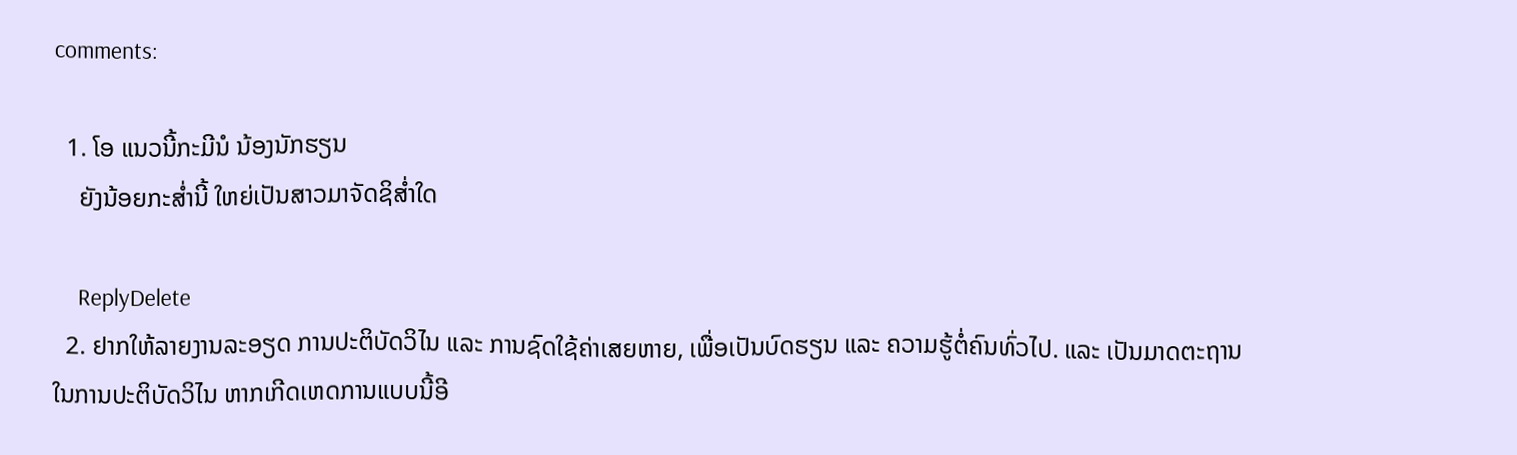comments:

  1. ໂອ ແນວນີ້ກະມີນໍ ນ້ອງນັກຮຽນ
    ຍັງນ້ອຍກະສ່ຳນີ້ ໃຫຍ່ເປັນສາວມາຈັດຊິສ່ຳໃດ

    ReplyDelete
  2. ຢາກໃຫ້ລາຍງານລະອຽດ ການປະຕິບັດວິໄນ ແລະ ການຊົດໃຊ້ຄ່າເສຍຫາຍ, ເພື່ອເປັນບົດຮຽນ ແລະ ຄວາມຮູ້ຕໍ່ຄົນທົ່ວໄປ. ແລະ ເປັນມາດຕະຖານ ໃນການປະຕິບັດວິໄນ ຫາກເກີດເຫດການແບບນີ້ອີ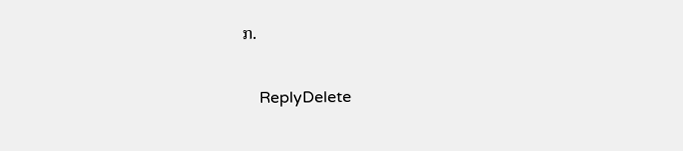ກ.

    ReplyDelete